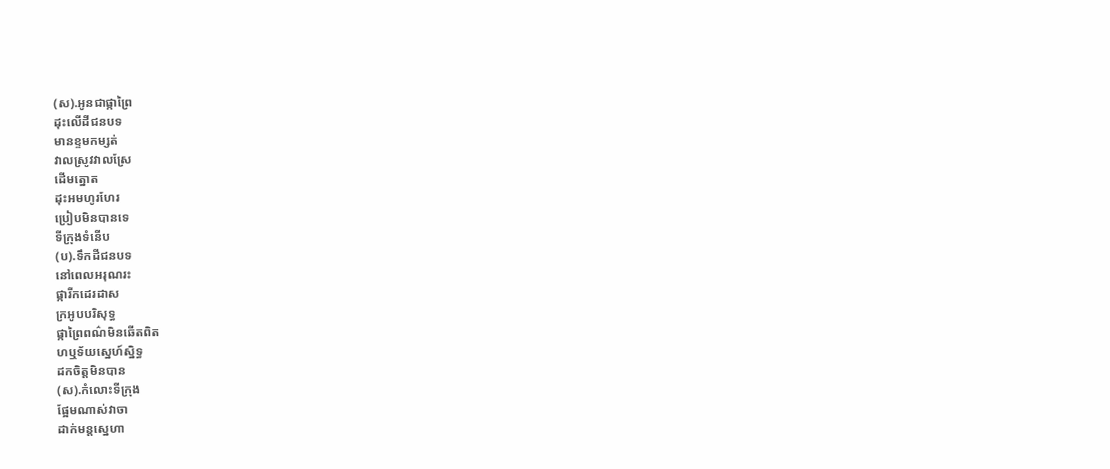(ស).អូនជាផ្កាព្រៃ
ដុះលើដីជនបទ
មានខ្ទមកម្សត់
វាលស្រូវវាលស្រែ
ដើមត្នោត
ដុះអមហូរហែរ
ប្រៀបមិនបានទេ
ទីក្រុងទំនើប
(ប).ទឹកដីជនបទ
នៅពេលអរុណរះ
ផ្ការីកដេរដាស
ក្រអូបបរិសុទ្ធ
ផ្កាព្រៃពណ៌មិនឆើតពិត
ហឬទ័យស្នេហ៍ស្និទ្ធ
ដកចិត្តមិនបាន
(ស).កំលោះទីក្រុង
ផ្អែមណាស់វាចា
ដាក់មន្តស្នេហា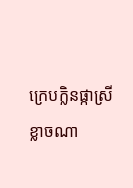ក្រេបក្លិនផ្កាស្រី
ខ្លាចណា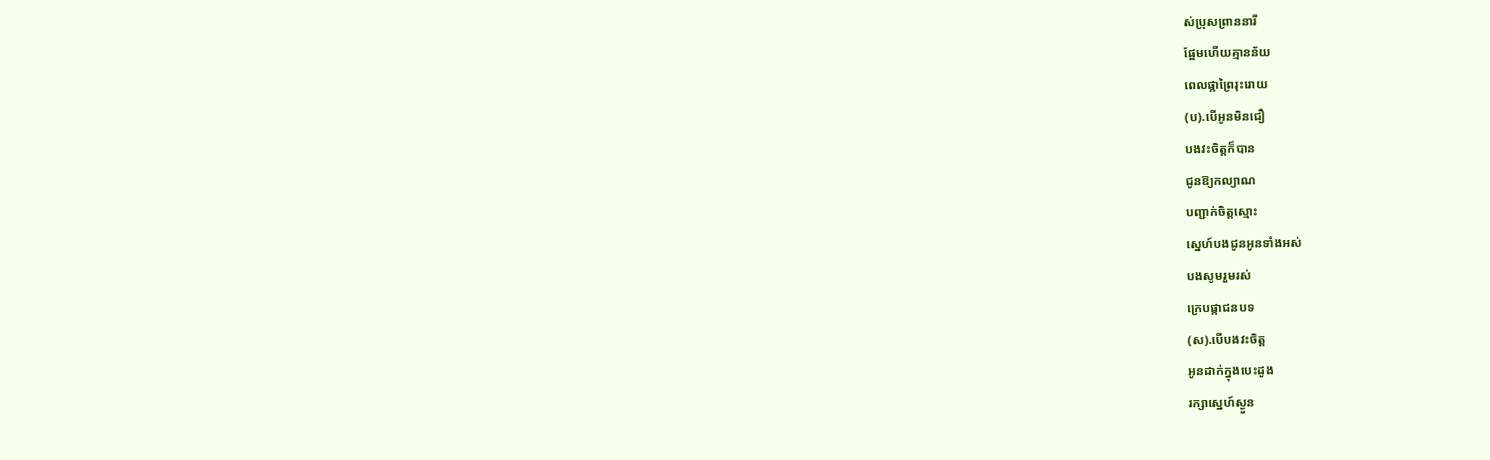ស់ប្រុសព្រាននារី
ផ្អែមហើយគ្មានន័យ
ពេលផ្កាព្រៃរុះរោយ
(ប).បើអូនមិនជឿ
បងវះចិត្តក៏បាន
ជូនឱ្យកល្យាណ
បញ្ជាក់ចិត្តស្មោះ
ស្នេហ៍បងជូនអូនទាំងអស់
បងសូមរួមរស់
ក្រេបផ្កាជនបទ
(ស).បើបងវះចិត្ត
អូនដាក់ក្នុងបេះដូង
រក្សាស្នេហ៍ស្ងួន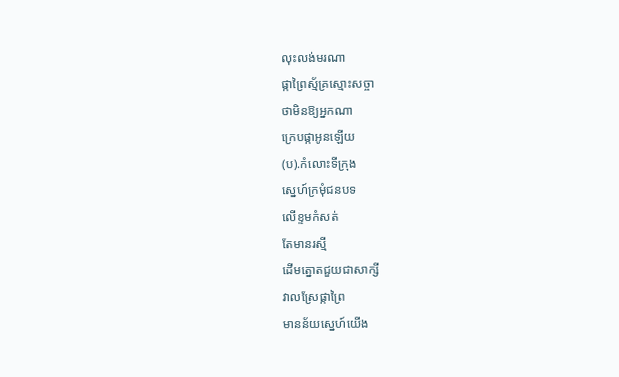លុះលង់មរណា
ផ្កាព្រៃស្ម័គ្រស្មោះសច្ចា
ថាមិនឱ្យអ្នកណា
ក្រេបផ្កាអូនឡើយ
(ប).កំលោះទីក្រុង
ស្នេហ៍ក្រមុំជនបទ
លើខ្ទមកំសត់
តែមានរស្មី
ដើមត្នោតជួយជាសាក្សី
វាលស្រែផ្កាព្រៃ
មានន័យស្នេហ៍យើង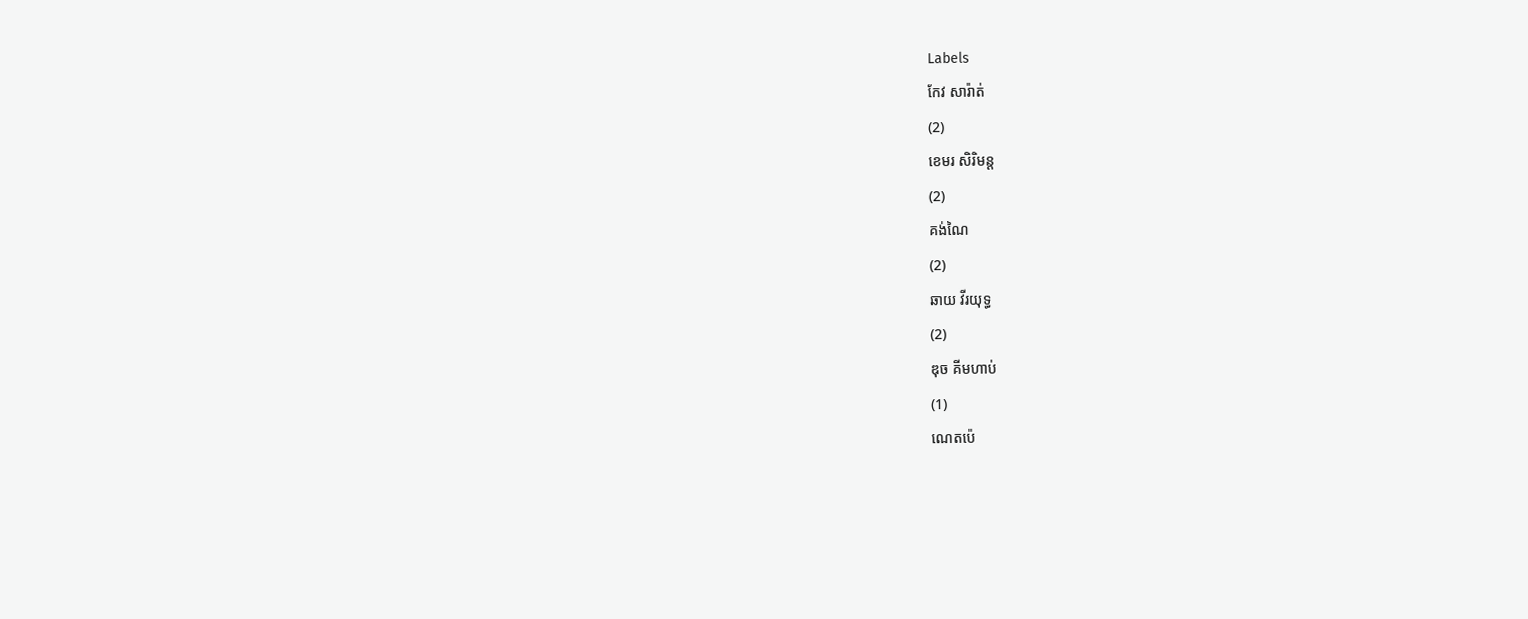Labels
កែវ សារ៉ាត់
(2)
ខេមរ សិរិមន្ត
(2)
គង់ណៃ
(2)
ឆាយ វីរយុទ្ធ
(2)
ឌុច គីមហាប់
(1)
ណេតប៉េ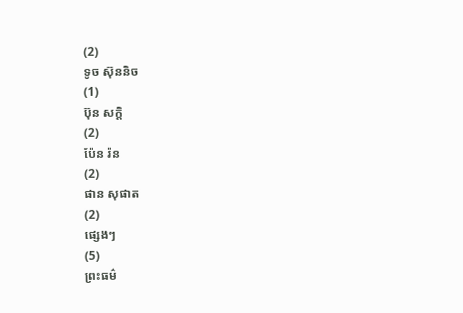(2)
ទូច ស៊ុននិច
(1)
ប៊ុន សក្តិ
(2)
ប៉ែន រ៉ន
(2)
ផាន សុផាត
(2)
ផ្សេងៗ
(5)
ព្រះធម៌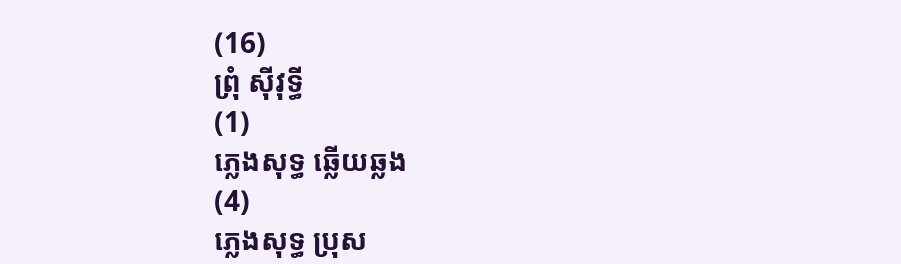(16)
ព្រុំ ស៊ីវុទ្ធី
(1)
ភ្លេងសុទ្ធ ឆ្លើយឆ្លង
(4)
ភ្លេងសុទ្ធ ប្រុស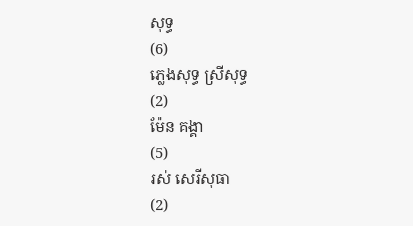សុទ្ធ
(6)
ភ្លេងសុទ្ធ ស្រីសុទ្ធ
(2)
ម៉ែន គង្គា
(5)
រស់ សេរីសុធា
(2)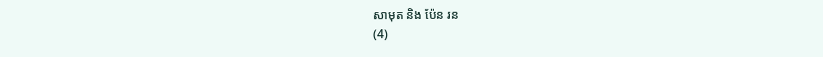សាមុត និង ប៉ែន រន
(4)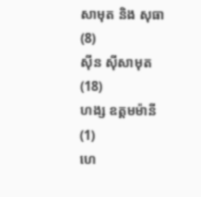សាមុត និង សុធា
(8)
ស៊ីន ស៊ីសាមុត
(18)
ហង្ស ឧត្តមម៉ានី
(1)
ហេ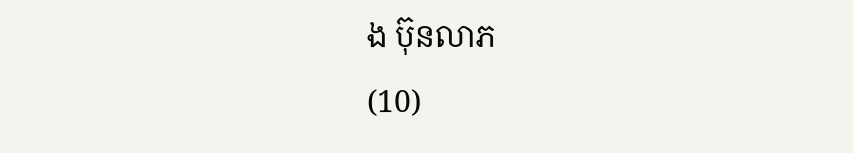ង ប៊ុនលាភ
(10)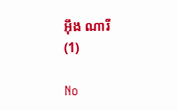អ៊ឹង ណារី
(1)

No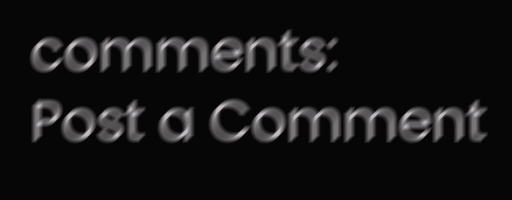comments:
Post a Comment